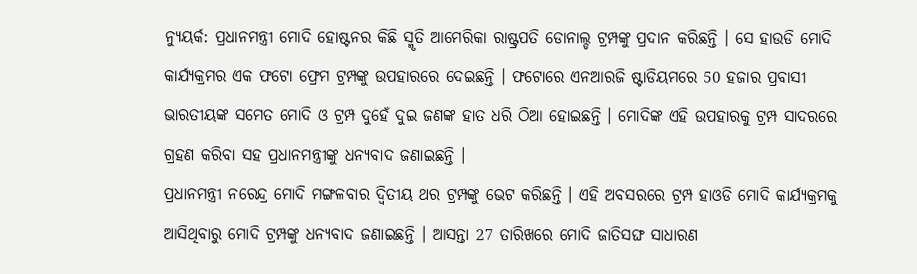ନ୍ୟୁୟର୍କ: ପ୍ରଧାନମନ୍ତ୍ରୀ ମୋଦି ହୋଷ୍ଟନର କିଛି ସ୍ମୃତି ଆମେରିକା ରାଷ୍ଟ୍ରପତି ଡୋନାଲ୍ଡ ଟ୍ରମ୍ପଙ୍କୁ ପ୍ରଦାନ କରିଛନ୍ତି । ସେ ହାଉଡି ମୋଦି କାର୍ଯ୍ୟକ୍ରମର ଏକ ଫଟୋ ଫ୍ରେମ ଟ୍ରମ୍ପଙ୍କୁ ଉପହାରରେ ଦେଇଛନ୍ତି । ଫଟୋରେ ଏନଆରଜି ଷ୍ଟାଡିୟମରେ 50 ହଜାର ପ୍ରବାସୀ ଭାରତୀୟଙ୍କ ସମେତ ମୋଦି ଓ ଟ୍ରମ୍ପ ଦୁହେଁ ଦୁଇ ଜଣଙ୍କ ହାତ ଧରି ଠିଆ ହୋଇଛନ୍ତି । ମୋଦିଙ୍କ ଏହି ଉପହାରକୁ ଟ୍ରମ୍ପ ସାଦରରେ ଗ୍ରହଣ କରିବା ସହ ପ୍ରଧାନମନ୍ତ୍ରୀଙ୍କୁ ଧନ୍ୟବାଦ ଜଣାଇଛନ୍ତି ।
ପ୍ରଧାନମନ୍ତ୍ରୀ ନରେନ୍ଦ୍ର ମୋଦି ମଙ୍ଗଳବାର ଦ୍ବିତୀୟ ଥର ଟ୍ରମ୍ପଙ୍କୁ ଭେଟ କରିଛନ୍ତି । ଏହି ଅବସରରେ ଟ୍ରମ୍ପ ହାଓଡି ମୋଦି କାର୍ଯ୍ୟକ୍ରମକୁ ଆସିଥିବାରୁ ମୋଦି ଟ୍ରମ୍ପଙ୍କୁ ଧନ୍ୟବାଦ ଜଣାଇଛନ୍ତି । ଆସନ୍ତା 27 ତାରିଖରେ ମୋଦି ଜାତିସଙ୍ଘ ସାଧାରଣ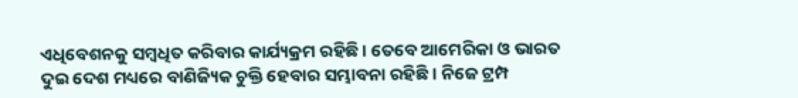ଏଧିବେଶନକୁ ସମ୍ବଧିତ କରିବାର କାର୍ଯ୍ୟକ୍ରମ ରହିଛି । ତେବେ ଆମେରିକା ଓ ଭାରତ ଦୁଇ ଦେଶ ମଧ୍ୟରେ ବାଣିଜ୍ୟିକ ଚୁକ୍ତି ହେବାର ସମ୍ଭାବନା ରହିଛି । ନିଜେ ଟ୍ରମ୍ପ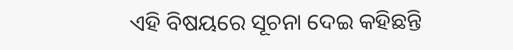ଏହି ବିଷୟରେ ସୂଚନା ଦେଇ କହିଛନ୍ତି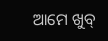ଆମେ ଖୁବ୍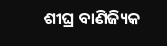ଶୀଘ୍ର ବାଣିଜ୍ୟିକ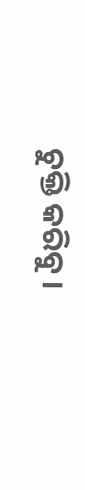ଚୁକ୍ତି କରିବୁ ।